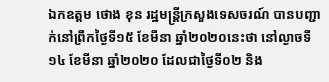ឯកឧត្ដម ថោង ខុន រដ្ឋមន្ត្រីក្រសួងទេសចរណ៍ បានបញ្ជាក់នៅព្រឹកថ្ងៃទី១៥ ខែមីនា ឆ្នាំ២០២០នេះថា នៅល្ងាចទី១៤ ខែមីនា ឆ្នាំ២០២០ ដែលជាថ្ងៃទី០២ និង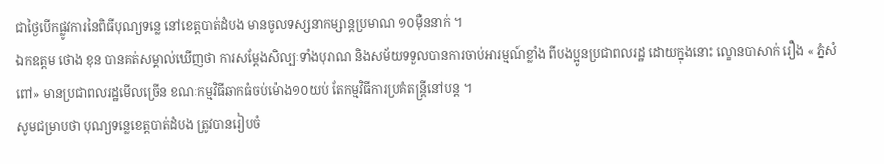ជាថ្ងៃបើកផ្លូវការនៃពិធីបុណ្យទន្លេ នៅខេត្តបាត់ដំបង មានចូលទស្សនាកម្សាន្តប្រមាណ ១០ម៉ឺននាក់ ។
ឯកឧត្ដម ថោង ខុន បានគត់សម្គាល់ឃើញថា ការសម្តែងសិល្បៈទាំងបុរាណ និងសម័យទទួលបានការចាប់អារម្មណ៍ខ្លាំង ពីបងប្អូនប្រជាពលរដ្ឋ ដោយក្នុងនោះ ល្ខោនបាសាក់ រឿង « ភ្នំសំពៅ» មានប្រជាពលរដ្ឋមើលច្រើន ខណៈកម្មវិធីឆាកធំចប់ម៉ោង១០យប់ តែកម្មវិធីការប្រគំតន្ត្រីនៅបន្ត ។
សូមជម្រាបថា បុណ្យទន្លេខេត្តបាត់ដំបង ត្រូវបានរៀបចំ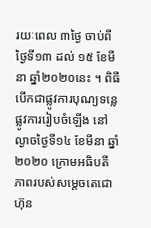រយៈពេល ៣ថ្ងៃ ចាប់ពីថ្ងៃទី១៣ ដល់ ១៥ ខែមីនា ឆ្នាំ២០២០នេះ ។ ពិធីបើកជាផ្លូវការបុណ្យទន្លេផ្លូវការរៀបចំឡើង នៅល្ងាចថ្ងៃទី១៤ ខែមីនា ឆ្នាំ២០២០ ក្រោមអធិបតីភាពរបស់សម្តេចតេជោ ហ៊ុន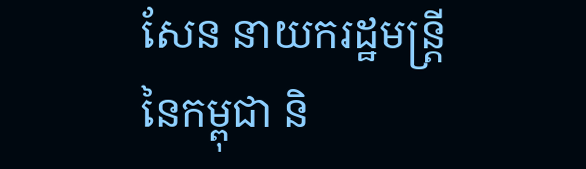សែន នាយករដ្ឋមន្ត្រីនៃកម្ពុជា និ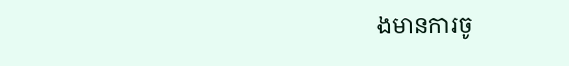ងមានការចូ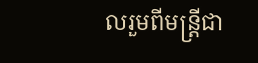លរួមពីមន្ត្រីជា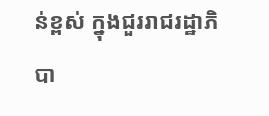ន់ខ្ពស់ ក្នុងជួររាជរដ្ឋាភិបា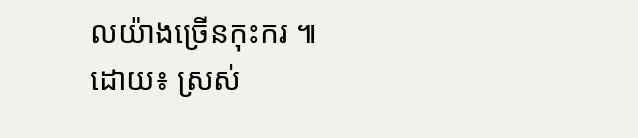លយ៉ាងច្រើនកុះករ ៕
ដោយ៖ ស្រស់